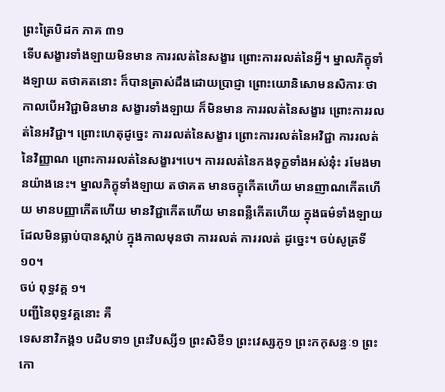ព្រះត្រៃបិដក ភាគ ៣១
ទើបសង្ខារទាំងឡាយមិនមាន ការរលត់នៃសង្ខារ ព្រោះការរលត់នៃអ្វី។ ម្នាលភិក្ខុទាំងឡាយ តថាគតនោះ ក៏បានត្រាស់ដឹងដោយប្រាជ្ញា ព្រោះយោនិសោមនសិការៈថា កាលបើអវិជ្ជាមិនមាន សង្ខារទាំងឡាយ ក៏មិនមាន ការរលត់នៃសង្ខារ ព្រោះការរលត់នៃអវិជ្ជា។ ព្រោះហេតុដូច្នេះ ការរលត់នៃសង្ខារ ព្រោះការរលត់នៃអវិជ្ជា ការរលត់នៃវិញ្ញាណ ព្រោះការរលត់នៃសង្ខារ។បេ។ ការរលត់នៃកងទុក្ខទាំងអស់នុ៎ះ រមែងមានយ៉ាងនេះ។ ម្នាលភិក្ខុទាំងឡាយ តថាគត មានចក្ខុកើតហើយ មានញាណកើតហើយ មានបញ្ញាកើតហើយ មានវិជ្ជាកើតហើយ មានពន្លឺកើតហើយ ក្នុងធម៌ទាំងឡាយ ដែលមិនធ្លាប់បានស្តាប់ ក្នុងកាលមុនថា ការរលត់ ការរលត់ ដូច្នេះ។ ចប់សូត្រទី១០។
ចប់ ពុទ្ធវគ្គ ១។
បញ្ជីនៃពុទ្ធវគ្គនោះ គឺ
ទេសនាវិភង្គ១ បដិបទា១ ព្រះវិបស្សី១ ព្រះសិខី១ ព្រះវេស្សភូ១ ព្រះកកុសន្ធៈ១ ព្រះកោ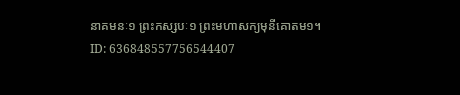នាគមនៈ១ ព្រះកស្សបៈ១ ព្រះមហាសក្យមុនីគោតម១។
ID: 636848557756544407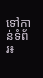ទៅកាន់ទំព័រ៖